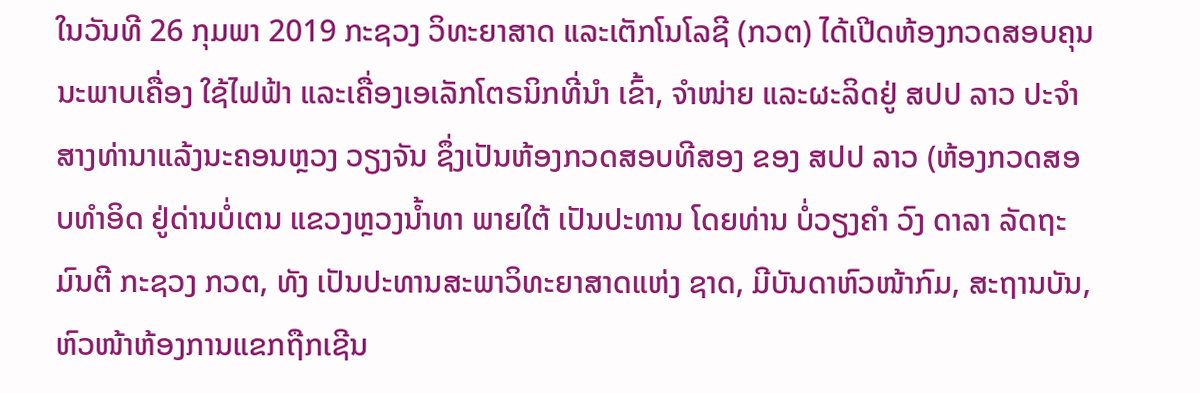ໃນວັນທີ 26 ກຸມພາ 2019 ກະຊວງ ວິທະຍາສາດ ແລະເຕັກໂນໂລຊີ (ກວຕ) ໄດ້ເປີດຫ້ອງກວດສອບຄຸນນະພາບເຄື່ອງ ໃຊ້ໄຟຟ້າ ແລະເຄື່ອງເອເລັກໂຕຣນິກທີ່ນໍາ ເຂົ້າ, ຈໍາໜ່າຍ ແລະຜະລິດຢູ່ ສປປ ລາວ ປະຈໍາສາງທ່ານາແລ້ງນະຄອນຫຼວງ ວຽງຈັນ ຊຶ່ງເປັນຫ້ອງກວດສອບທີສອງ ຂອງ ສປປ ລາວ (ຫ້ອງກວດສອບທຳອິດ ຢູ່ດ່ານບໍ່ເຕນ ແຂວງຫຼວງນໍ້າທາ ພາຍໃຕ້ ເປັນປະທານ ໂດຍທ່ານ ບໍ່ວຽງຄໍາ ວົງ ດາລາ ລັດຖະມົນຕີ ກະຊວງ ກວຕ, ທັງ ເປັນປະທານສະພາວິທະຍາສາດແຫ່ງ ຊາດ, ມີບັນດາຫົວໜ້າກົມ, ສະຖານບັນ, ຫົວໜ້າຫ້ອງການແຂກຖືກເຊີນ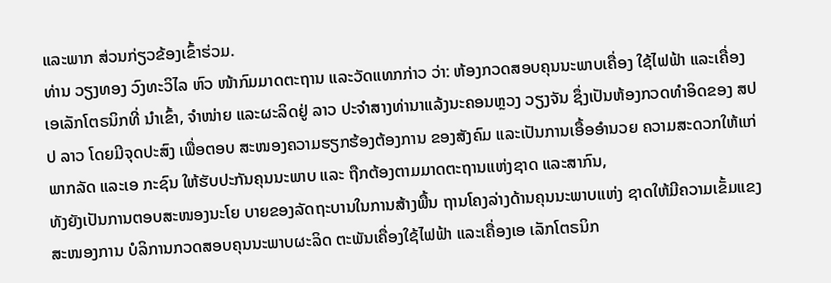ແລະພາກ ສ່ວນກ່ຽວຂ້ອງເຂົ້າຮ່ວມ.
ທ່ານ ວຽງທອງ ວົງທະວິໄລ ຫົວ ໜ້າກົມມາດຕະຖານ ແລະວັດແທກກ່າວ ວ່າ: ຫ້ອງກວດສອບຄຸນນະພາບເຄື່ອງ ໃຊ້ໄຟຟ້າ ແລະເຄື່ອງເອເລັກໂຕຣນິກທີ່ ນໍາເຂົ້າ, ຈໍາໜ່າຍ ແລະຜະລິດຢູ່ ລາວ ປະຈໍາສາງທ່ານາແລ້ງນະຄອນຫຼວງ ວຽງຈັນ ຊຶ່ງເປັນຫ້ອງກວດທໍາອິດຂອງ ສປປ ລາວ ໂດຍມີຈຸດປະສົງ ເພື່ອຕອບ ສະໜອງຄວາມຮຽກຮ້ອງຕ້ອງການ ຂອງສັງຄົມ ແລະເປັນການເອື້ອອໍານວຍ ຄວາມສະດວກໃຫ້ແກ່ພາກລັດ ແລະເອ ກະຊົນ ໃຫ້ຮັບປະກັນຄຸນນະພາບ ແລະ ຖືກຕ້ອງຕາມມາດຕະຖານແຫ່ງຊາດ ແລະສາກົນ,
ທັງຍັງເປັນການຕອບສະໜອງນະໂຍ ບາຍຂອງລັດຖະບານໃນການສ້າງພື້ນ ຖານໂຄງລ່າງດ້ານຄຸນນະພາບແຫ່ງ ຊາດໃຫ້ມີຄວາມເຂັ້ມແຂງສະໜອງການ ບໍລິການກວດສອບຄຸນນະພາບຜະລິດ ຕະພັນເຄື່ອງໃຊ້ໄຟຟ້າ ແລະເຄື່ອງເອ ເລັກໂຕຣນິກ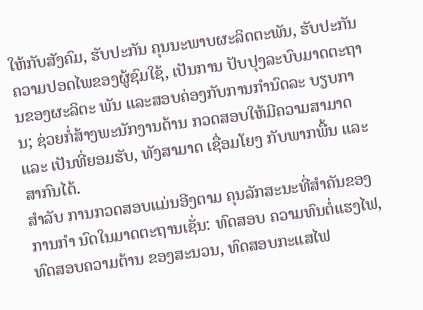ໃຫ້ກັບສັງຄົມ, ຮັບປະກັນ ຄຸນນະພາບຜະລິດຕະພັນ, ຮັບປະກັນ ຄວາມປອດໄພຂອງຜູ້ຊົມໃຊ້, ເປັນການ ປັບປຸງລະບົບມາດຕະຖານຂອງຜະລິຕະ ພັນ ແລະສອບຄ່ອງກັບການກໍານົດລະ ບຽບການ; ຊ່ວຍກໍ່ສ້າງພະນັກງານດ້ານ ກວດສອບໃຫ້ມີຄວາມສາມາດ ແລະ ເປັນທີ່ຍອມຮັບ, ທັງສາມາດ ເຊື່ອມໂຍງ ກັບພາກພື້ນ ແລະສາກົນໄດ້.
ສໍາລັບ ການກວດສອບແມ່ນອີງຕາມ ຄຸນລັກສະນະທີ່ສໍາຄັນຂອງການກໍາ ນົດໃນມາດຕະຖານເຊັ່ນ: ທົດສອບ ຄວາມທົນຕໍ່ແຮງໄຟ, ທົດສອບຄວາມຕ້ານ ຂອງສະນວນ, ທົດສອບກະແສໄຟ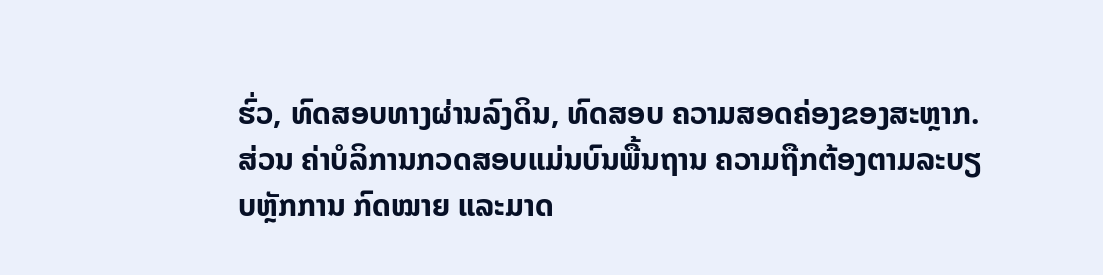ຮົ່ວ, ທົດສອບທາງຜ່ານລົງດິນ, ທົດສອບ ຄວາມສອດຄ່ອງຂອງສະຫຼາກ. ສ່ວນ ຄ່າບໍລິການກວດສອບແມ່ນບົນພື້ນຖານ ຄວາມຖືກຕ້ອງຕາມລະບຽບຫຼັກການ ກົດໝາຍ ແລະມາດ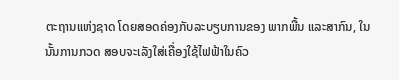ຕະຖານແຫ່ງຊາດ ໂດຍສອດຄ່ອງກັບລະບຽບການຂອງ ພາກພື້ນ ແລະສາກົນ, ໃນນັ້ນການກວດ ສອບຈະເລັງໃສ່ເຄື່ອງໃຊ້ໄຟຟ້າໃນຄົວ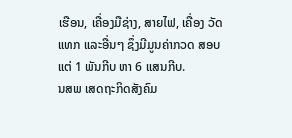ເຮືອນ, ເຄື່ອງມືຊ່າງ, ສາຍໄຟ, ເຄື່ອງ ວັດແທກ ແລະອື່ນໆ ຊຶ່ງມີມູນຄ່າກວດ ສອບແຕ່ 1 ພັນກີບ ຫາ 6 ແສນກີບ.
ນສພ ເສດຖະກິດສັງຄົມ